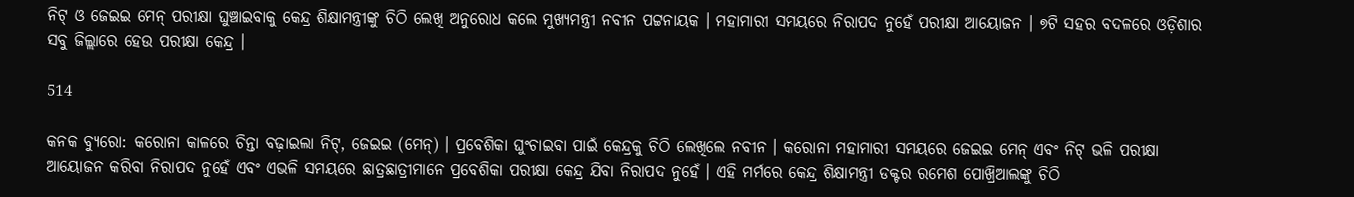ନିଟ୍ ଓ ଜେଇଇ ମେନ୍ ପରୀକ୍ଷା ଘୁଞ୍ଚାଇବାକୁ କେନ୍ଦ୍ର ଶିକ୍ଷାମନ୍ତ୍ରୀଙ୍କୁ ଚିଠି ଲେଖି ଅନୁରୋଧ କଲେ ମୁଖ୍ୟମନ୍ତ୍ରୀ ନବୀନ ପଟ୍ଟନାୟକ । ମହାମାରୀ ସମୟରେ ନିରାପଦ ନୁହେଁ ପରୀକ୍ଷା ଆୟୋଜନ । ୭ଟି ସହର ବଦଳରେ ଓଡ଼ିଶାର ସବୁ ଜିଲ୍ଲାରେ ହେଉ ପରୀକ୍ଷା କେନ୍ଦ୍ର ।

514

କନକ ବ୍ୟୁରୋ: କରୋନା କାଳରେ ଚିନ୍ତା ବଢ଼ାଇଲା ନିଟ୍, ଜେଇଇ (ମେନ୍) । ପ୍ରବେଶିକା ଘୁଂଚାଇବା ପାଇଁ କେନ୍ଦ୍ରକୁ ଚିଠି ଲେଖିଲେ ନବୀନ । କରୋନା ମହାମାରୀ ସମୟରେ ଜେଇଇ ମେନ୍ ଏବଂ ନିଟ୍ ଭଳି ପରୀକ୍ଷା ଆୟୋଜନ କରିବା ନିରାପଦ ନୁହେଁ ଏବଂ ଏଭଳି ସମୟରେ ଛାତ୍ରଛାତ୍ରୀମାନେ ପ୍ରବେଶିକା ପରୀକ୍ଷା କେନ୍ଦ୍ର ଯିବା ନିରାପଦ ନୁହେଁ । ଏହି ମର୍ମରେ କେନ୍ଦ୍ର ଶିକ୍ଷାମନ୍ତ୍ରୀ ଡକ୍ଟର ରମେଶ ପୋଖ୍ରିଆଲଙ୍କୁ ଚିଠି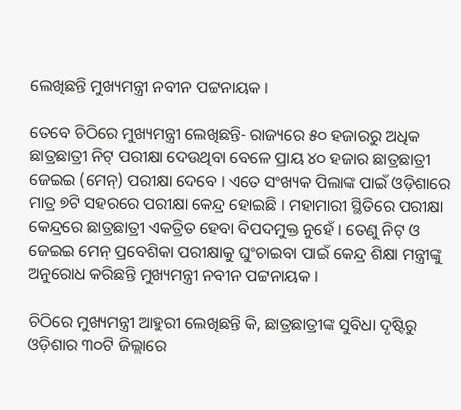ଲେଖିଛନ୍ତି ମୁଖ୍ୟମନ୍ତ୍ରୀ ନବୀନ ପଟ୍ଟନାୟକ ।

ତେବେ ଚିଠିରେ ମୁଖ୍ୟମନ୍ତ୍ରୀ ଲେଖିଛନ୍ତି- ରାଜ୍ୟରେ ୫୦ ହଜାରରୁ ଅଧିକ ଛାତ୍ରଛାତ୍ରୀ ନିଟ୍ ପରୀକ୍ଷା ଦେଉଥିବା ବେଳେ ପ୍ରାୟ ୪୦ ହଜାର ଛାତ୍ରଛାତ୍ରୀ ଜେଇଇ (ମେନ୍) ପରୀକ୍ଷା ଦେବେ । ଏତେ ସଂଖ୍ୟକ ପିଲାଙ୍କ ପାଇଁ ଓଡ଼ିଶାରେ ମାତ୍ର ୭ଟି ସହରରେ ପରୀକ୍ଷା କେନ୍ଦ୍ର ହୋଇଛି । ମହାମାରୀ ସ୍ଥିତିରେ ପରୀକ୍ଷା କେନ୍ଦ୍ରରେ ଛାତ୍ରଛାତ୍ରୀ ଏକତ୍ରିତ ହେବା ବିପଦମୁକ୍ତ ନୁହେଁ । ତେଣୁ ନିଟ୍ ଓ ଜେଇଇ ମେନ୍ ପ୍ରବେଶିକା ପରୀକ୍ଷାକୁ ଘୁଂଚାଇବା ପାଇଁ କେନ୍ଦ୍ର ଶିକ୍ଷା ମନ୍ତ୍ରୀଙ୍କୁ ଅନୁରୋଧ କରିଛନ୍ତି ମୁଖ୍ୟମନ୍ତ୍ରୀ ନବୀନ ପଟ୍ଟନାୟକ ।

ଚିଠିରେ ମୁଖ୍ୟମନ୍ତ୍ରୀ ଆହୁରୀ ଲେଖିଛନ୍ତି କି, ଛାତ୍ରଛାତ୍ରୀଙ୍କ ସୁବିଧା ଦୃଷ୍ଟିରୁ ଓଡ଼ିଶାର ୩୦ଟି ଜିଲ୍ଲାରେ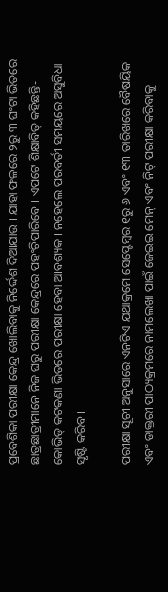ପ୍ରବେଶିକା ପରୀକ୍ଷା କେନ୍ଦ୍ର ଖୋଲିବାକୁ ନିର୍ଦ୍ଦେଶ ଦିଆଯାଉ । ଯାହା ଫଳରେ ୨ରୁ ୩ ଘଂଟା ଭିତରେ ଛାତ୍ରଛାତ୍ରୀମାନେ ନିଜ ଘରୁ ପରୀକ୍ଷା କେନ୍ଦ୍ରରେ ପହଂଚିପାରିବେ । ଏପଟେ ଶିକ୍ଷାବିତ୍ କହିଛନ୍ତି-କୋଭିଡ୍ କଟକଣା ଭିତରେ ପରୀକ୍ଷା ହେବା ଆବଶ୍ୟକ । ନହେଲେ ପରବର୍ତୀ ସମୟରେ ଅସୁବିଧା ସୃଷ୍ଟି କରିବ ।

ପରୀକ୍ଷା ସୂଚୀ ଅନୁସାରେ ଏନଟିଏ ଯଥାକ୍ରମେ ସେପ୍ଟେମ୍ବର ୧ରୁ ୬ ଏବଂ ୧୩ ତାରିଖରେ ବୈଷୟିକ ଏବଂ ଡାକ୍ତରୀ ପାଠ୍ୟକ୍ରମରେ ନାମଲେଖା ପାଇଁ ଜେଇଇ ମେନ୍ ଏବଂ ନିଟ୍ ପରୀକ୍ଷା କରିବାକୁ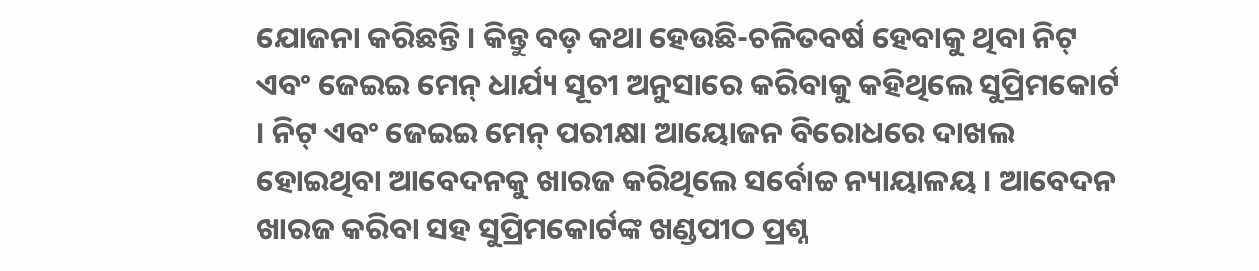ଯୋଜନା କରିଛନ୍ତି । କିନ୍ତୁ ବଡ଼ କଥା ହେଉଛି-ଚଳିତବର୍ଷ ହେବାକୁ ଥିବା ନିଟ୍ ଏବଂ ଜେଇଇ ମେନ୍ ଧାର୍ଯ୍ୟ ସୂଚୀ ଅନୁସାରେ କରିବାକୁ କହିଥିଲେ ସୁପ୍ରିମକୋର୍ଟ । ନିଟ୍ ଏବଂ ଜେଇଇ ମେନ୍ ପରୀକ୍ଷା ଆୟୋଜନ ବିରୋଧରେ ଦାଖଲ ହୋଇଥିବା ଆବେଦନକୁ ଖାରଜ କରିଥିଲେ ସର୍ବୋଚ୍ଚ ନ୍ୟାୟାଳୟ । ଆବେଦନ ଖାରଜ କରିବା ସହ ସୁପ୍ରିମକୋର୍ଟଙ୍କ ଖଣ୍ଡପୀଠ ପ୍ରଶ୍ନ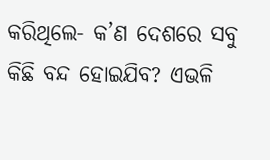କରିଥିଲେ- କ’ଣ ଦେଶରେ ସବୁ କିଛି ବନ୍ଦ ହୋଇଯିବ? ଏଭଳି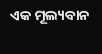ଏକ ମୂଲ୍ୟବାନ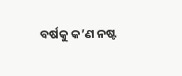ବର୍ଷକୁ କ’ଣ ନଷ୍ଟ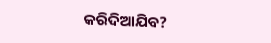କରିଦିଆଯିବ?